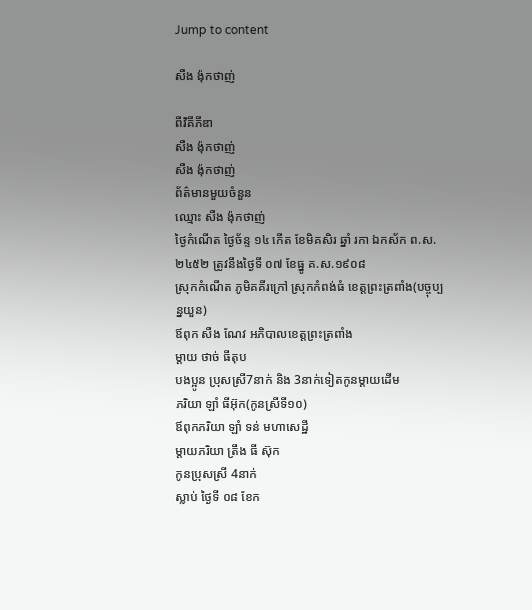Jump to content

សឺង ង៉ុកថាញ់

ពីវិគីភីឌា
សឺង ង៉ុកថាញ់
សឺង ង៉ុកថាញ់
ព័ត៌មានមួយចំនួន
ឈ្មោះ សឺង ង៉ុកថាញ់
ថ្ងៃកំណើត ថ្ងៃច័ន្ទ ១៤ កើត ខែមិគសិរ ឆ្នាំ រកា ឯកស័ក ព.ស.២៤៥២ ត្រូវនឹងថ្ងៃទី ០៧ ខែធ្នូ គ.ស.១៩០៨
ស្រុកកំណើត ភូមិគគីរក្រៅ ស្រុកកំពង់ធំ ខេត្តព្រះត្រពាំង(បច្ចុប្បន្នយួន)
ឪពុក សឺង ណែវ អភិបាលខេត្តព្រះត្រពាំង
ម្តាយ ថាច់ ធីតុប
បងប្អូន ប្រុសស្រី7នាក់ និង 3នាក់ទៀតកូនម្តាយដើម
ភរិយា ឡាំ ធីអ៊ុក(កូនស្រីទី១០)
ឪពុកភរិយា ឡាំ ទន់ មហាសេដ្ឋី
ម្តាយភរិយា ត្រឹង ធី ស៊ុក
កូនប្រុសស្រី 4នាក់
ស្លាប់ ថ្ងៃទី ០៨ ខែក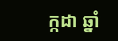ក្កដា ឆ្នាំ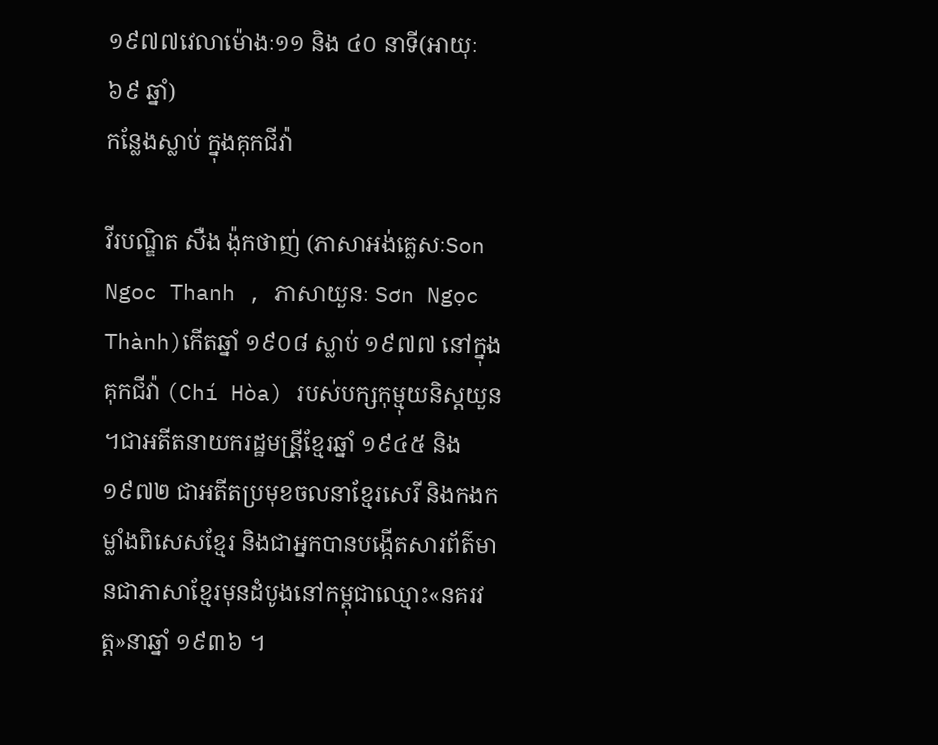១៩៧៧វេលាម៉ោងៈ១១ និង ៤០ នាទី(អាយុៈ៦៩ ឆ្នាំ)
កន្លែងស្លាប់ ក្នុងគុកជីវ៉ា

វីរបណ្ឌិត សឺង ង៉ុកថាញ់ (ភាសាអង់គ្លេសៈSon Ngoc Thanh , ភាសាយួនៈ Sơn Ngọc Thành)កើតឆ្នាំ ១៩០៨ ស្លាប់ ១៩៧៧ នៅក្នុងគុកជីវ៉ា (Chí Hòa) របស់បក្សកុម្មុយនិស្តយួន ។ជាអតីតនាយករដ្ឋមន្រី្តខ្មែរឆ្នាំ ១៩៤៥ និង ១៩៧២ ជាអតីតប្រមុខចលនាខ្មែរសេរី និងកងកម្លាំងពិសេសខ្មែរ និងជាអ្នកបានបង្កើតសារព័ត៌មានជាភាសាខ្មែរមុនដំបូងនៅកម្ពុជាឈ្មោះ«នគរវត្ត»នាឆ្នាំ ១៩៣៦ ។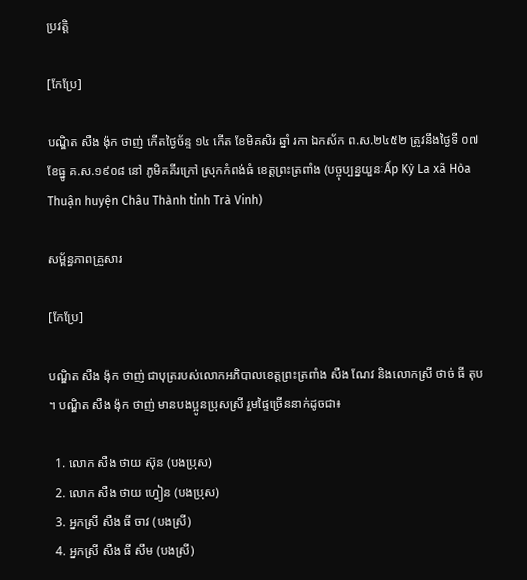ប្រវត្តិ

[កែប្រែ]

បណ្ឌិត សឺង ង៉ុក ថាញ់ កើតថ្ងៃច័ន្ទ ១៤ កើត ខែមិគសិរ ឆ្នាំ រកា ឯកស័ក ព.ស.២៤៥២ ត្រូវនឹងថ្ងៃទី ០៧ ខែធ្នូ គ.ស.១៩០៨ នៅ ភូមិគគីរក្រៅ ស្រុកកំពង់ធំ ខេត្តព្រះត្រពាំង (បច្ចុប្បន្នយួនៈẤp Kỳ La xã Hòa Thuận huyện Châu Thành tỉnh Trà Vinh)

សម្ព័ន្ធភាពគ្រួសារ

[កែប្រែ]

បណ្ឌិត សឺង ង៉ុក ថាញ់ ជាបុត្ររបស់លោកអភិបាលខេត្តព្រះត្រពាំង សឺង ណែវ និងលោកស្រី ថាច់ ធី តុប ។ បណ្ឌិត សឺង ង៉ុក ថាញ់ មានបងប្អូនប្រុសស្រី រួមផ្ទៃច្រើននាក់ដូចជា៖

  1. លោក សឺង ថាយ ស៊ុន (បងប្រុស)
  2. លោក សឺង ថាយ ហ្វៀន (បងប្រុស)
  3. អ្នកស្រី សឺង ធី ចាវ (បងស្រី)
  4. អ្នកស្រី សឺង ធី សឹម (បងស្រី)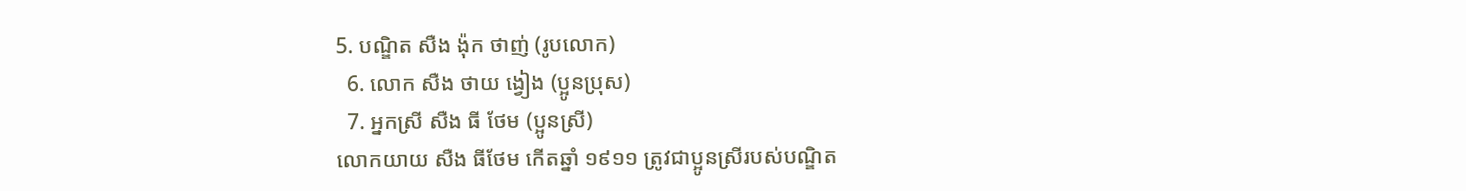5. បណ្ឌិត សឺង ង៉ុក ថាញ់ (រូបលោក)
  6. លោក សឺង ថាយ ង្វៀង (ប្អូនប្រុស)
  7. អ្នកស្រី សឺង ធី ថែម (ប្អូនស្រី)
លោកយាយ សឺង ធីថែម កើតឆ្នាំ ១៩១១ ត្រូវជាប្អូនស្រីរបស់បណ្ឌិត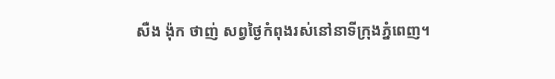សឺង ង៉ុក ថាញ់ សព្វថ្ងៃកំពុងរស់នៅនាទីក្រុងភ្នំពេញ។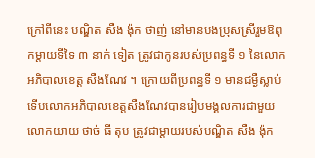ក្រៅពីនេះ បណ្ឌិត សឺង ង៉ុក ថាញ់ នៅមានបងប្រុសស្រីរួមឱពុកម្តាយទីទៃ ៣ នាក់ ទៀត ត្រូវជាកូនរបស់ប្រពន្ធទី ១ នៃលោកអភិបាលខេត្ត សឺងណែវ ។ ក្រោយពីប្រពន្ធទី ១ មានជម្ងឺស្លាប់ ទើបលោកអភិបាលខេត្តសឺងណែវបានរៀបមង្គលការជាមួយលោកយាយ ថាច់ ធី តុប ត្រូវជាម្តាយរបស់បណ្ឌិត សឺង ង៉ុក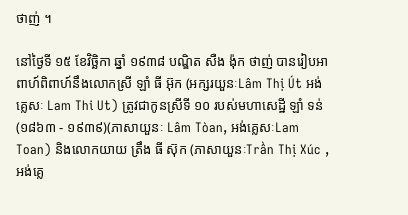ថាញ់ ។

នៅថ្ងៃទី ១៥ ខែវិច្ឆិកា ឆ្នាំ ១៩៣៨ បណ្ឌិត សឺង ង៉ុក ថាញ់ បានរៀបអាពាហ៍ពិពាហ៍នឹងលោកស្រី ឡាំ ធី អ៊ុក (អក្សរយួនៈLâm Thị Út អង់គ្លេសៈ Lam Thi Ut) ត្រូវជាកូនស្រីទី ១០ របស់មហាសេដ្ឋី ឡាំ ទន់ (១៨៦៣ - ១៩៣៩)(ភាសាយួនៈ Lâm Tòan, អង់គ្លេសៈLam Toan) និងលោកយាយ ត្រឹង ធី ស៊ុក (ភាសាយួនៈTrần Thị Xúc , អង់គ្លេ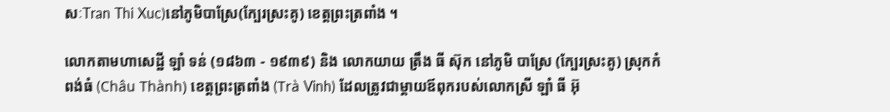សៈTran Thi Xuc)នៅភូមិបាស្រែ(ក្បែរស្រះគូ) ខេត្តព្រះត្រពាំង ។

លោកតាមហាសេដ្ឋី ឡាំ ទន់ (១៨៦៣ - ១៩៣៩) និង លោកយាយ ត្រឹង ធី ស៊ុក នៅភូមិ បាស្រែ (ក្បែរស្រះគូ) ស្រុកកំពង់ធំ (Châu Thành) ខេត្តព្រះត្រពាំង (Trà Vinh) ដែលត្រូវជាម្តាយឪពុករបស់លោកស្រី ឡាំ ធី អ៊ុ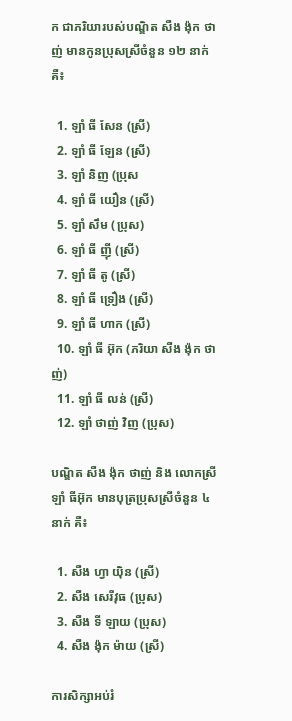ក ជាភរិយារបស់បណ្ឌិត សឺង ង៉ុក ថាញ់ មានកូនប្រុសស្រីចំនួន ១២ នាក់គឺ៖

  1. ឡាំ ធី សែន (ស្រី)
  2. ឡាំ ធី ឡែន (ស្រី)
  3. ឡាំ និញ (ប្រុស
  4. ឡាំ ធី យឿន (ស្រី)
  5. ឡាំ សឹម (ប្រុស)
  6. ឡាំ ធី ញ៉ី (ស្រី)
  7. ឡាំ ធី តូ (ស្រី)
  8. ឡាំ ធី ទ្រឿង (ស្រី)
  9. ឡាំ ធី ហាក (ស្រី)
  10. ឡាំ ធី អ៊ុក (ភរិយា សឺង ង៉ុក ថាញ់)
  11. ឡាំ ធី លន់ (ស្រី)
  12. ឡាំ ថាញ់ វិញ (ប្រុស)

បណ្ឌិត សឺង ង៉ុក ថាញ់ និង លោកស្រី ឡាំ ធីអ៊ុក មានបុត្រប្រុសស្រីចំនួន ៤ នាក់ គឺ៖

  1. សឺង ហ្វា យ៉ិន (ស្រី)
  2. សឺង សេរីវុធ (ប្រុស)
  3. សឺង ទី ឡាយ (ប្រុស)
  4. សឺង ង៉ុក ម៉ាយ (ស្រី)

ការសិក្សាអប់រំ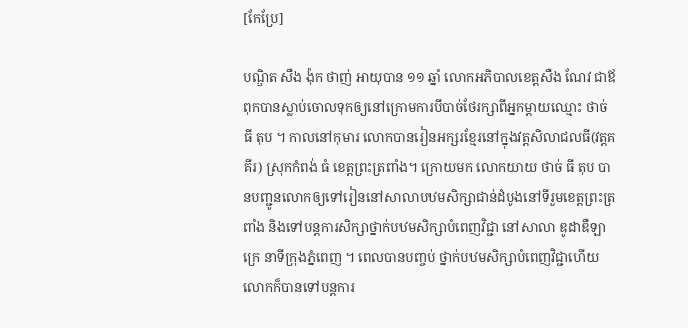[កែប្រែ]

បណ្ឌិត សឺង ង៉ុក ថាញ់ អាយុបាន ១១ ឆ្នាំ លោកអភិបាលខេត្តសឺង ណែវ ជាឪពុកបានស្លាប់ចោលទុកឲ្យនៅក្រោមការបីបាច់ថែរក្សាពីអ្នកម្តាយឈ្មោះ ថាច់ ធី តុប ។ កាលនៅកុមារ លោកបានរៀនអក្សរខែ្មរនៅក្នុងវត្តសិលាជលធី(វត្តគគីរ) ស្រុកកំពង់ ធំ ខេត្តព្រះត្រពាំង។ ក្រោយមក លោកយាយ ថាច់ ធី តុប បានបញ្ជូនលោកឲ្យទៅរៀននៅសាលាបឋមសិក្សាជាន់ដំបូងនៅទីរួមខេត្តព្រះត្រពាំង និងទៅបន្តការសិក្សាថ្នាក់បឋមសិក្សាបំពេញវិជ្ជា នៅសាលា ឌូដាឌឺឡាក្រេ នាទីក្រុងភ្នំពេញ ។ ពេលបានបញ្ចប់ ថ្នាក់បឋមសិក្សាបំពេញវិជ្ជាហើយ លោកក៏បានទៅបន្តការ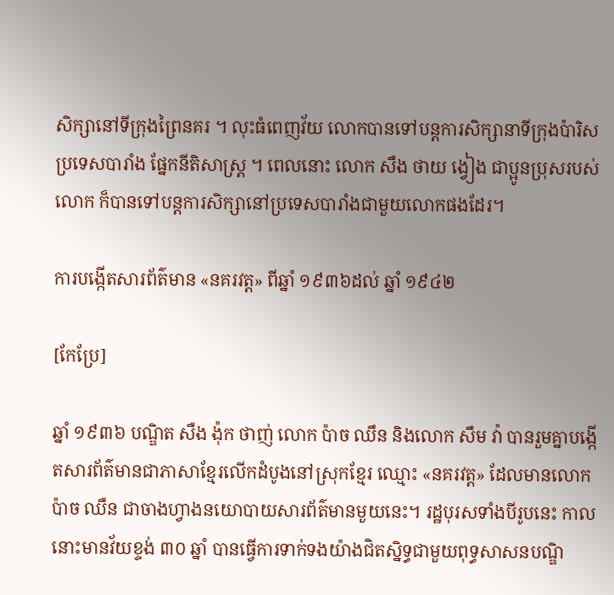សិក្សានៅទីក្រុងព្រៃនគរ ។ លុះធំពេញវ័យ លោកបានទៅបន្តការសិក្សានាទីក្រុងប៉ារិស ប្រទេសបារាំង ផ្នែកនីតិសាស្ត្រ ។ ពេលនោះ លោក សឺង ថាយ ង្វៀង ជាប្អូនប្រុសរបស់លោក ក៏បានទៅបន្តការសិក្សានៅប្រទេសបារាំងជាមួយលោកផងដែរ។

ការបង្កើតសារព័ត៌មាន «នគរវត្ត» ពីឆ្នាំ ១៩៣៦ដល់ ឆ្នាំ ១៩៤២

[កែប្រែ]

ឆ្នាំ ១៩៣៦ បណ្ឌិត សឺង ង៉ុក ថាញ់ លោក ប៉ាច ឈឹន និងលោក សឹម វ៉ា បានរួមគ្នាបង្កើតសារព័ត៌មានជាភាសាខ្មែរលើកដំបូងនៅស្រុកខ្មែរ ឈ្មោះ «នគរវត្ត» ដែលមានលោក ប៉ាច ឈឺន ជាចាងហ្វាងនយោបាយសារព័ត៌មានមួយនេះ។ រដ្ឋបុរសទាំងបីរូបនេះ កាលនោះមានវ័យខ្ទង់ ៣០ ឆ្នាំ បានធ្វើការទាក់ទងយ៉ាងជិតស្និទ្ធជាមួយពុទ្ធសាសនបណ្ឌិ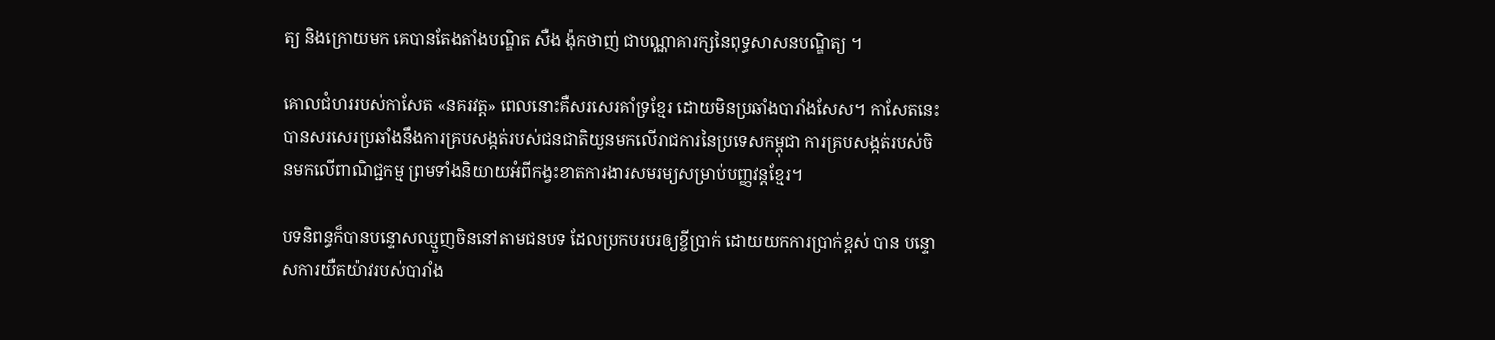ត្យ និងក្រោយមក គេបានតែងតាំងបណ្ឌិត សឺង ង៉ុកថាញ់ ជាបណ្ណាគារក្សនៃពុទ្ធសាសនបណ្ឌិត្យ ។

គោលជំហររបស់កាសែត «នគរវត្ត» ពេលនោះគឺសរសេរគាំទ្រខ្មែរ ដោយមិនប្រឆាំងបារាំងសែស។ កាសែតនេះបានសរសេរប្រឆាំងនឹងការគ្របសង្កត់របស់ជនជាតិយួនមកលើរាជការនៃប្រទេសកម្ពុជា ការគ្របសង្កត់របស់ចិនមកលើពាណិជ្ជកម្ម ព្រមទាំងនិយាយអំពីកង្វះខាតការងារសមរម្យសម្រាប់បញ្ញវន្តខ្មែរ។

បទនិពន្ធក៏បានបន្ទោសឈ្មួញចិននៅតាមជនបទ ដែលប្រកបរបរឲ្យខ្ចីប្រាក់ ដោយយកការប្រាក់ខ្ពស់ បាន បន្ទោសការយឺតយ៉ាវរបស់បារាំង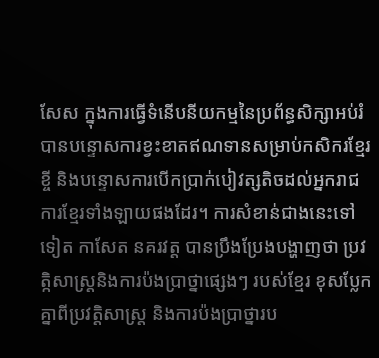សែស ក្នុងការធ្វើទំនើបនីយកម្មនៃប្រព័ន្ធសិក្សាអប់រំ បានបន្ទោសការខ្វះខាតឥណទានសម្រាប់កសិករខ្មែរខ្ចី និងបន្ទោសការបើកប្រាក់បៀវត្សតិចដល់អ្នករាជការខ្មែរទាំងឡាយផងដែរ។ ការសំខាន់ជាងនេះទៅទៀត កាសែត នគរវត្ត បានប្រឹងប្រែងបង្ហាញថា ប្រវត្កិសាស្ត្រនិងការប៉ងប្រាថ្នាផ្សេងៗ របស់ខ្មែរ ខុសប្លែកគ្នាពីប្រវត្តិសាស្ត្រ និងការប៉ងប្រាថ្នារប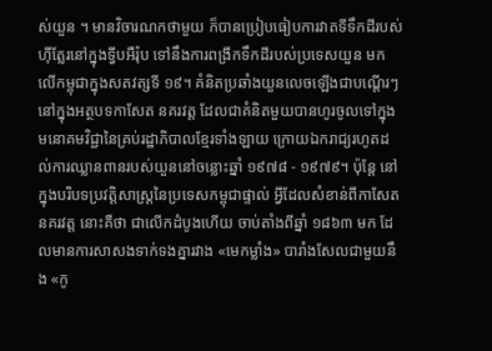ស់យួន ។ មានវិចារណកថាមួយ ក៏បានប្រៀបធៀបការវាតទីទឹកដីរបស់ហ៊ីត្លែរនៅក្នុងទ្វីបអឺរ៉ុប ទៅនឹងការពង្រីកទឹកដីរបស់ប្រទេសយួន មកលើកម្ពុជាក្នុងសតវត្សទី ១៩។ គំនិតប្រឆាំងយួនលេចឡើងជាបណ្តើរៗ នៅក្នុងអត្ថបទកាសែត នគរវត្ត ដែលជាគំនិតមួយបានហូរចូលទៅក្នុងមនោគមវិជ្ជានៃគ្រប់រដ្ឋាភិបាលខ្មែរទាំងឡាយ ក្រោយឯករាជ្យរហូតដល់ការឈ្លានពានរបស់យួននៅចន្លោះឆ្នាំ ១៩៧៨ - ១៩៧៩។ ប៉ុន្តែ នៅក្នុងបរិបទប្រវត្តិសាស្ត្រនៃប្រទេសកម្ពុជាផ្ទាល់ អ្វីដែលសំខាន់ពីកាសែត នគរវត្ត នោះគឺថា ជាលើកដំបូងហើយ ចាប់តាំងពីឆ្នាំ ១៨៦៣ មក ដែលមានការសាសងទាក់ទងគ្នារវាង «មេកម្លាំង» បារាំងសែលជាមួយនឹង «កូ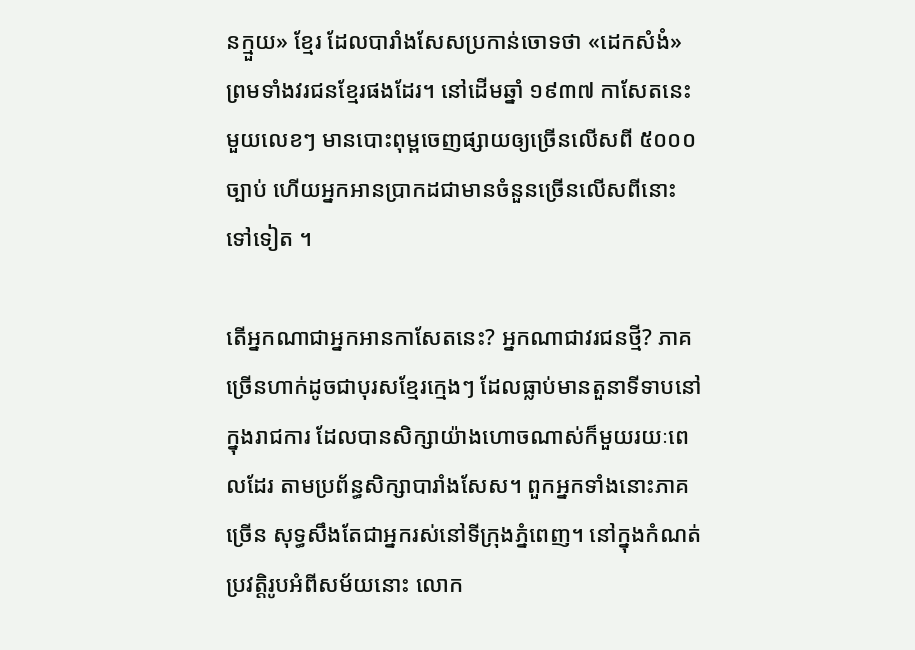នក្មួយ» ខ្មែរ ដែលបារាំងសែសប្រកាន់ចោទថា «ដេកសំងំ» ព្រមទាំងវរជនខ្មែរផងដែរ។ នៅដើមឆ្នាំ ១៩៣៧ កាសែតនេះមួយលេខៗ មានបោះពុម្ពចេញផ្សាយឲ្យច្រើនលើសពី ៥០០០ ច្បាប់ ហើយអ្នកអានប្រាកដជាមានចំនួនច្រើនលើសពីនោះទៅទៀត ។

តើអ្នកណាជាអ្នកអានកាសែតនេះ? អ្នកណាជាវរជនថ្មី? ភាគច្រើនហាក់ដូចជាបុរសខ្មែរក្មេងៗ ដែលធ្លាប់មានតួនាទីទាបនៅក្នុងរាជការ ដែលបានសិក្សាយ៉ាងហោចណាស់ក៏មួយរយៈពេលដែរ តាមប្រព័ន្ធសិក្សាបារាំងសែស។ ពួកអ្នកទាំងនោះភាគច្រើន សុទ្ធសឹងតែជាអ្នករស់នៅទីក្រុងភ្នំពេញ។ នៅក្នុងកំណត់ប្រវត្តិរូបអំពីសម័យនោះ លោក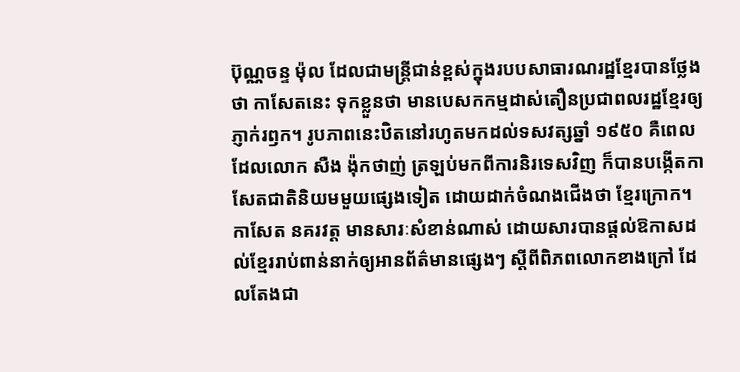ប៊ុណ្ណចន្ទ ម៉ុល ដែលជាមន្ត្រីជាន់ខ្ពស់ក្នុងរបបសាធារណរដ្ឋខ្មែរបានថ្លែងថា កាសែតនេះ ទុកខ្លួនថា មានបេសកកម្មដាស់តឿនប្រជាពលរដ្ឋខ្មែរឲ្យភ្ញាក់រឭក។ រូបភាពនេះឋិតនៅរហូតមកដល់ទសវត្សឆ្នាំ ១៩៥០ គឺពេលដែលលោក សឺង ង៉ុកថាញ់ ត្រឡប់មកពីការនិរទេសវិញ ក៏បានបង្កើតកាសែតជាតិនិយមមួយផ្សេងទៀត ដោយដាក់ចំណងជើងថា ខ្មែរក្រោក។ កាសែត នគរវត្ត មានសារៈសំខាន់ណាស់ ដោយសារបានផ្តល់ឱកាសដល់ខ្មែររាប់ពាន់នាក់ឲ្យអានព័ត៌មានផ្សេងៗ ស្តីពីពិភពលោកខាងក្រៅ ដែលតែងជា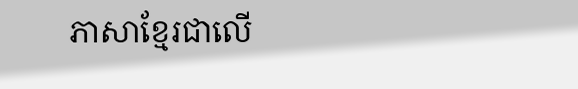ភាសាខ្មែរជាលើ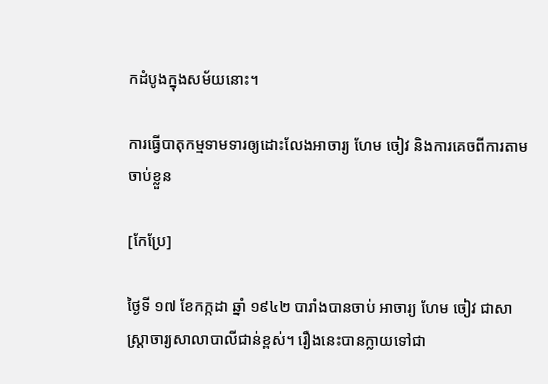កដំបូងក្នុងសម័យនោះ។

ការធ្វើបាតុកម្មទាមទារឲ្យដោះលែងអាចារ្យ ហែម ចៀវ និងការគេចពីការតាមចាប់ខ្លួន

[កែប្រែ]

ថ្ងៃទី ១៧ ខែកក្កដា ឆ្នាំ ១៩៤២ បារាំងបានចាប់ អាចារ្យ ហែម ចៀវ ជាសាស្ត្រាចារ្យសាលាបាលីជាន់ខ្ពស់។ រឿងនេះបានក្លាយទៅជា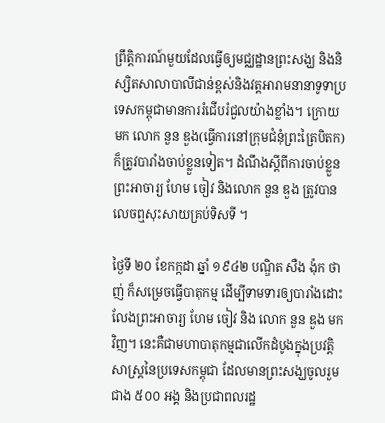ព្រឹត្តិការណ៍មួយដែលធ្វើឲ្យមជ្ឈដ្ឋានព្រះសង្ឃ និងនិស្សិតសាលាបាលីជាន់ខ្ពស់និងវត្តអារាមនានាទូទាប្រទេសកម្ពុជាមានការរំជើបរំជួលយ៉ាងខ្លាំង។ ក្រោយមក លោក នួន ឌួង(ធ្វើការនៅក្រុមជំនុំព្រះត្រៃបិតក)ក៏ត្រូវបារាំងចាប់ខ្លួនទៀត។ ដំណឹងស្តីពីការចាប់ខ្លួនព្រះអាចារ្យ ហែម ចៀវ និងលោក នួន ឌួង ត្រូវបានលេចឮសុះសាយគ្រប់ទិសទី ។

ថ្ងៃទី ២០ ខែកក្កដា ឆ្នាំ ១៩៤២ បណ្ឌិត សឺង ង៉ុក ថាញ់ ក៏សម្រេចធ្វើបាតុកម្ម ដើម្បីទាមទារឲ្យបារាំងដោះលែងព្រះអាចារ្យ ហែម ចៀវ និង លោក នួន ឌួង មកវិញ។ នេះគឺជាមហាបាតុកម្មជាលើកដំបូងក្នុងប្រវត្តិសាស្ត្រនៃប្រទេសកម្ពុជា ដែលមានព្រះសង្ឃចូលរួមជាង ៥០០ អង្គ និងប្រជាពលរដ្ឋ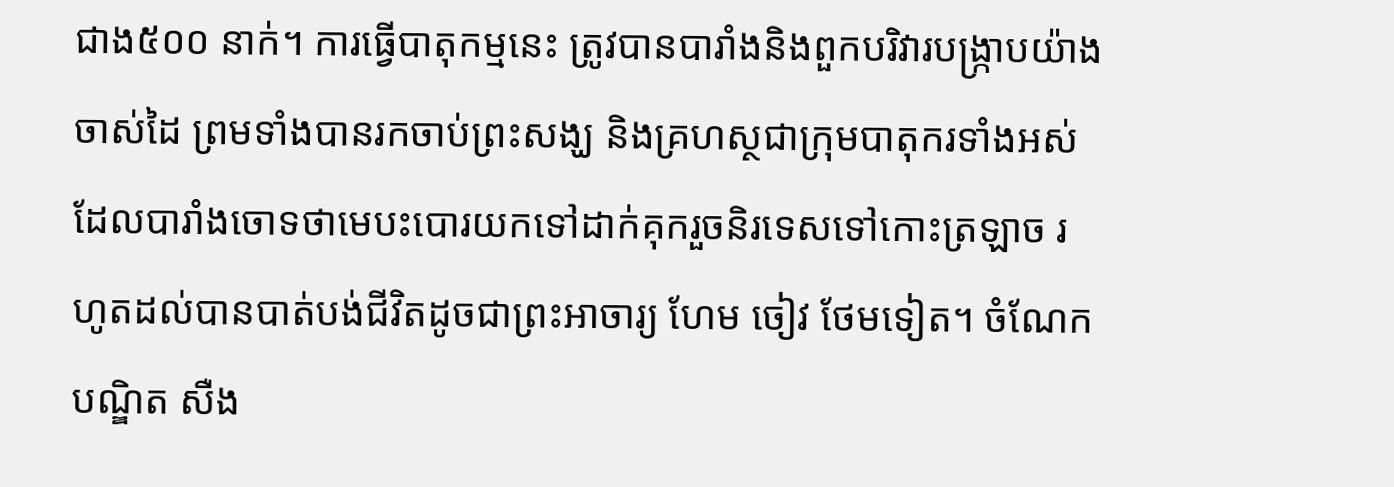ជាង៥០០ នាក់។ ការធ្វើបាតុកម្មនេះ ត្រូវបានបារាំងនិងពួកបរិវារបង្ក្រាបយ៉ាងចាស់ដៃ ព្រមទាំងបានរកចាប់ព្រះសង្ឃ និងគ្រហស្ថជាក្រុមបាតុករទាំងអស់ ដែលបារាំងចោទថាមេបះបោរយកទៅដាក់គុករួចនិរទេសទៅកោះត្រឡាច រហូតដល់បានបាត់បង់ជីវិតដូចជាព្រះអាចារ្យ ហែម ចៀវ ថែមទៀត។ ចំណែក បណ្ឌិត សឺង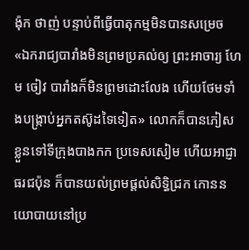ង៉ុក ថាញ់ បន្ទាប់ពីធ្វើបាតុកម្មមិនបានសម្រេច «ឯករាជ្យបារាំងមិនព្រមប្រគល់ឲ្យ ព្រះអាចារ្យ ហែម ចៀវ បារាំងក៏មិនព្រមដោះលែង ហើយថែមទាំងបង្ក្រាប់អ្នកតស៊ូដទៃទៀត» លោកក៏បានភៀសខ្លួនទៅទីក្រុងបាងកក ប្រទេសសៀម ហើយអាជ្ញាធរជប៉ុន ក៏បានយល់ព្រមផ្តល់សិទ្ធិជ្រក កោននយោបាយនៅប្រ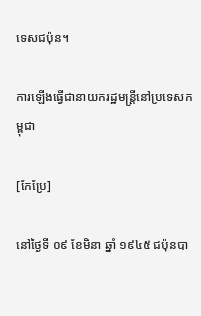ទេសជប៉ុន។

ការឡើងធ្វើជានាយករដ្ឋមន្ត្រីនៅប្រទេសកម្ពុជា

[កែប្រែ]

នៅថ្ងៃទី ០៩ ខែមិនា ឆ្នាំ ១៩៤៥ ជប៉ុនបា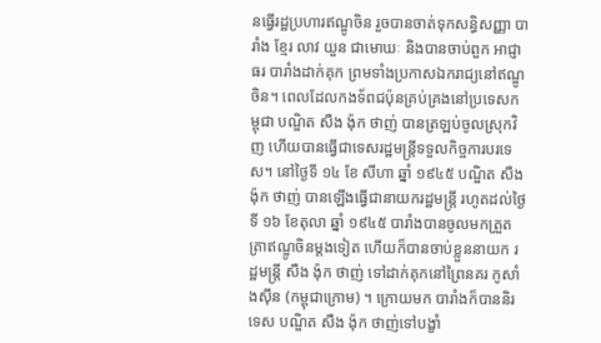នធ្វើរដ្ឋប្រហារឥណ្ឌូចិន រួចបានចាត់ទុកសន្ធិសញ្ញា បារាំង ខ្មែរ លាវ យួន ជាមោឃៈ និងបានចាប់ពួក អាជ្ញាធរ បារាំងដាក់គុក ព្រមទាំងប្រកាសឯករាជ្យនៅឥណ្ឌូចិន។ ពេលដែលកងទ័ពជប៉ុនគ្រប់គ្រងនៅប្រទេសកម្ពុជា បណ្ឌិត សឺង ង៉ុក ថាញ់ បានត្រឡប់ចូលស្រុកវិញ ហើយបានធ្វើជាទេសរដ្ឋមន្រ្តីទទួលកិច្ចការបរទេស។ នៅថ្ងៃទី ១៤ ខែ សីហា ឆ្នាំ ១៩៤៥ បណ្ឌិត សឺង ង៉ុក ថាញ់ បានឡើងធ្វើជានាយករដ្ឋមន្ត្រី រហូតដល់ថ្ងៃទី ១៦ ខែតុលា ឆ្នាំ ១៩៤៥ បារាំងបានចូលមកត្រួតត្រាឥណ្ឌូចិនម្តងទៀត ហើយក៏បានចាប់ខ្លួននាយក រដ្ឋមន្ត្រី សឺង ង៉ុក ថាញ់ ទៅដាក់គុកនៅព្រៃនគរ កូសាំងស៊ីន (កម្ពុជាក្រោម) ។ ក្រោយមក បារាំងក៏បាននិរទេស បណ្ឌិត សឺង ង៉ុក ថាញ់ទៅបង្ខាំ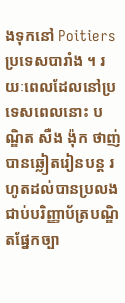ងទុកនៅ Poitiers ប្រទេសបារាំង ។ រយៈពេលដែលនៅប្រទេសពេលនោះ បណ្ឌិត សឺង ង៉ុក ថាញ់ បានឆ្លៀតរៀនបន្ត រហូតដល់បានប្រលងជាប់បរិញ្ញាប័ត្របណ្ឌិតផ្នែកច្បា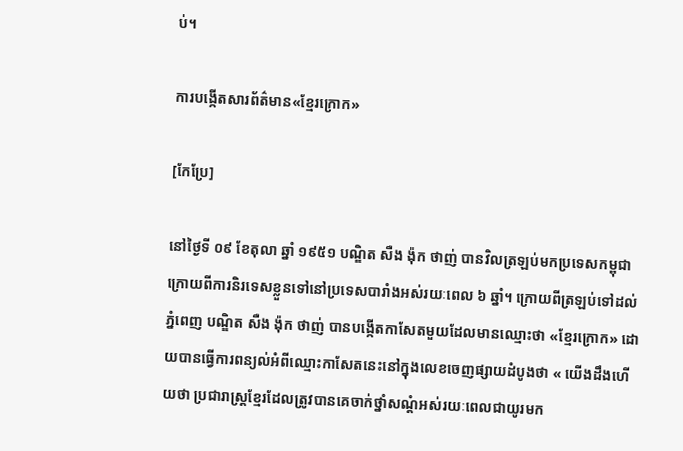ប់។

ការបង្កើតសារព័ត៌មាន«ខ្មែរក្រោក»

[កែប្រែ]

នៅថ្ងៃទី ០៩ ខែតុលា ឆ្នាំ ១៩៥១ បណ្ឌិត សឺង ង៉ុក ថាញ់ បានវិលត្រឡប់មកប្រទេសកម្ពុជា ក្រោយពីការនិរទេសខ្លួនទៅនៅប្រទេសបារាំងអស់រយៈពេល ៦ ឆ្នាំ។ ក្រោយពីត្រឡប់ទៅដល់ភ្នំពេញ បណ្ឌិត សឺង ង៉ុក ថាញ់ បានបង្កើតកាសែតមួយដែលមានឈ្មោះថា «ខ្មែរក្រោក» ដោយបានធ្វើការពន្យល់អំពីឈ្មោះកាសែតនេះនៅក្នុងលេខចេញផ្សាយដំបូងថា « យើងដឹងហើយថា ប្រជារាស្ត្រខ្មែរដែលត្រូវបានគេចាក់ថ្នាំសណ្តំអស់រយៈពេលជាយូរមក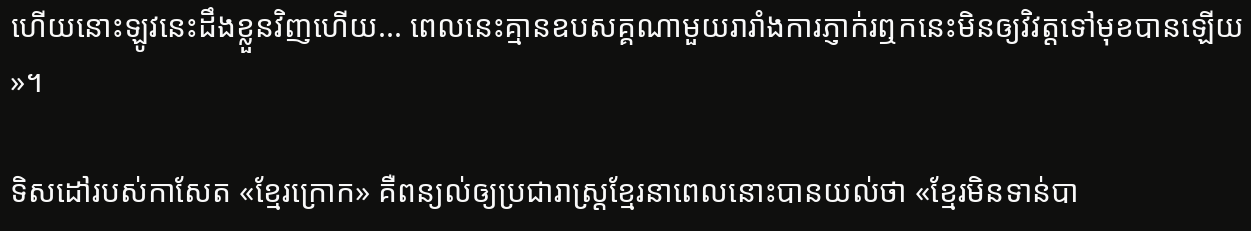ហើយនោះឡូវនេះដឹងខ្លួនវិញហើយ... ពេលនេះគ្មានឧបសគ្គណាមួយរារាំងការភ្ញាក់រឮកនេះមិនឲ្យវិវត្តទៅមុខបានឡើយ »។

ទិសដៅរបស់កាសែត «ខ្មែរក្រោក» គឺពន្យល់ឲ្យប្រជារាស្ត្រខ្មែរនាពេលនោះបានយល់ថា «ខ្មែរមិនទាន់បា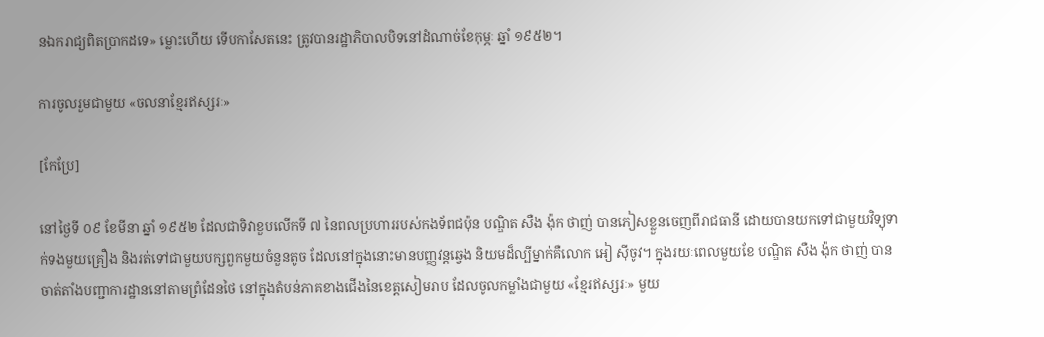នឯករាជ្យពិតប្រាកដទេ» ម្លោះហើយ ទើបកាសែតនេះ ត្រូវបានរដ្ឋាភិបាលបិទនៅដំណាច់ខែកុម្ភៈ ឆ្នាំ ១៩៥២។

ការចូលរួមជាមួយ «ចលនាខ្មែរឥស្សរៈ»

[កែប្រែ]

នៅថ្ងៃទី ០៩ ខែមីនា ឆ្នាំ ១៩៥២ ដែលជាទិវាខួបលើកទី ៧ នៃពលប្រហាររបស់កងទ័ពជប៉ុន បណ្ឌិត សឺង ង៉ុក ថាញ់ បានភៀសខ្លួនចេញពីរាជធានី ដោយបានយកទៅជាមួយវិទ្យុទាក់ទងមួយគ្រឿង និងរត់ទៅជាមួយបក្សពួកមួយចំនួនតូច ដែលនៅក្នុងនោះមានបញ្ញវន្តឆ្វេង និយមដ៏ល្បីម្នាក់គឺលោក អៀ ស៊ីចូវ។ ក្នុងរយៈពេលមួយខែ បណ្ឌិត សឺង ង៉ុក ថាញ់ បានចាត់តាំងបញ្ជាការដ្ឋាននៅតាមព្រំដែនថៃ នៅក្នុងតំបន់ភាគខាងជើងនៃខេត្តសៀមរាប ដែលចូលកម្លាំងជាមួយ «ខ្មែរឥស្សរៈ» មួយ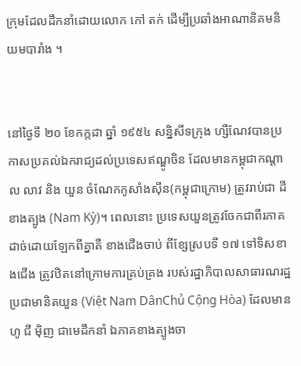ក្រុមដែលដឹកនាំដោយលោក កៅ តក់ ដើម្បីប្រឆាំងអាណានិគមនិយមបារាំង ។


នៅថ្ងៃទី ២០ ខែកក្កដា ឆ្នាំ ១៩៥៤ សន្និសីទក្រុង ហ្សឺណែវបានប្រកាសប្រគល់ឯករាជ្យដល់ប្រទេសឥណ្ឌូចិន ដែលមានកម្ពុជាកណ្តាល លាវ និង យួន ចំណែកកូសាំងស៊ីន(កម្ពុជាក្រោម) ត្រូវរាប់ជា ដីខាងត្បូង (Nam Kỳ)។ ពេលនោះ ប្រទេសយួនត្រូវចែកជាពីរភាគដាច់ដោយឡែកពីគ្នាគឺ ខាងជើងចាប់ ពីខ្សែស្របទី ១៧ ទៅទិសខាងជើង ត្រូវឋិតនៅក្រោមការគ្រប់គ្រង របស់រដ្ឋាភិបាលសាធារណរដ្ឋប្រជាមានិតយួន (Việt Nam DânChủ Cộng Hòa) ដែលមាន ហូ ជី ម៉ិញ ជាមេដឹកនាំ ឯភាគខាងត្បូងចា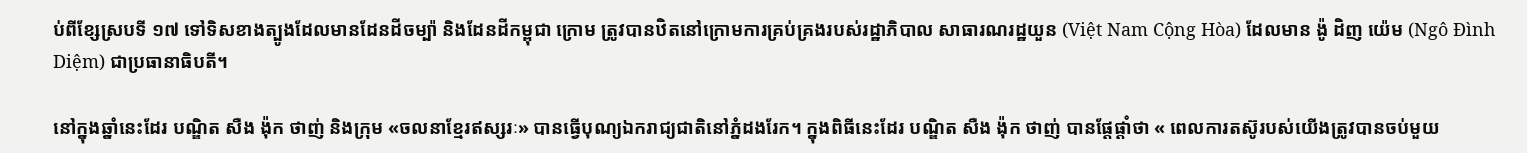ប់ពីខ្សែស្របទី ១៧ ទៅទិសខាងត្បូងដែលមានដែនដីចម្ប៉ា និងដែនដីកម្ពុជា ក្រោម ត្រូវបានឋិតនៅក្រោមការគ្រប់គ្រងរបស់រដ្ឋាភិបាល សាធារណរដ្ឋយួន (Việt Nam Cộng Hòa) ដែលមាន ង៉ូ ដិញ យ៉េម (Ngô Đình Diệm) ជាប្រធានាធិបតី។

នៅក្នុងឆ្នាំនេះដែរ បណ្ឌិត សឺង ង៉ុក ថាញ់ និងក្រុម «ចលនាខ្មែរឥស្សរៈ» បានធ្វើបុណ្យឯករាជ្យជាតិនៅភ្នំដងរែក។ ក្នុងពិធីនេះដែរ បណ្ឌិត សឺង ង៉ុក ថាញ់ បានផ្តែផ្តាំថា « ពេលការតស៊ូរបស់យើងត្រូវបានចប់មួយ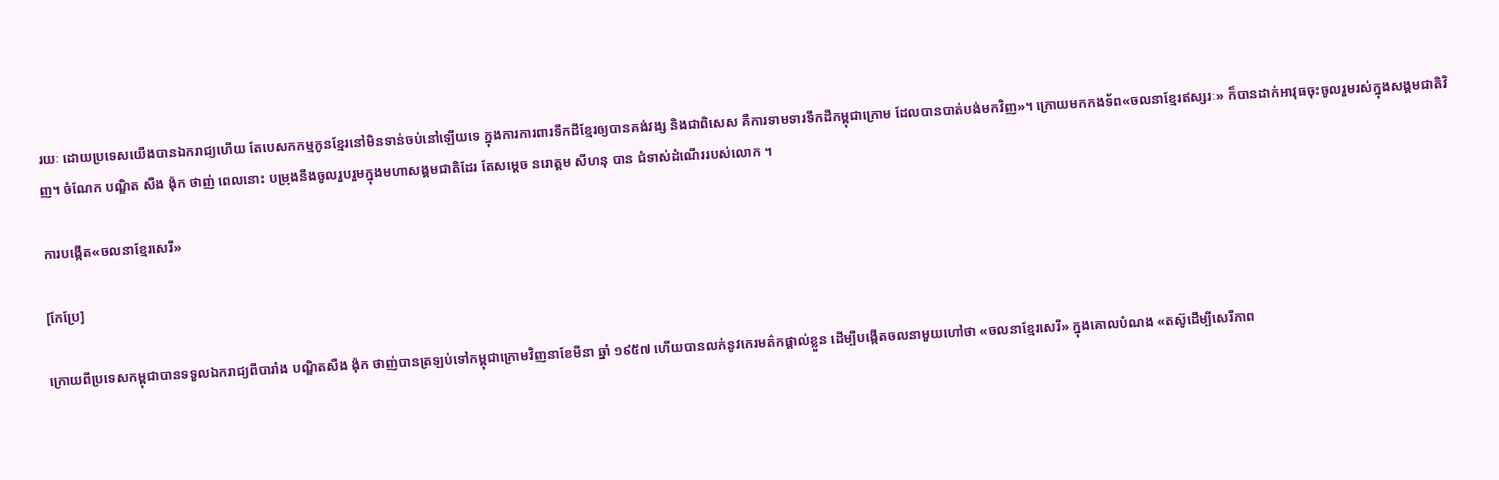រយៈ ដោយប្រទេសយើងបានឯករាជ្យហើយ តែបេសកកម្មកូនខ្មែរនៅមិនទាន់ចប់នៅឡើយទេ ក្នុងការការពារទឹកដីខ្មែរឲ្យបានគង់វង្ស និងជាពិសេស គឺការទាមទារទឹកដីកម្ពុជាក្រោម ដែលបានបាត់បង់មកវិញ»។ ក្រោយមកកងទ័ព«ចលនាខ្មែរឥស្សរៈ» ក៏បានដាក់អាវុធចុះចូលរួមរស់ក្នុងសង្គមជាតិវិញ។ ចំណែក បណ្ឌិត សឺង ង៉ុក ថាញ់ ពេលនោះ បម្រុងនឹងចូលរួបរួមក្នុងមហាសង្គមជាតិដែរ តែសម្តេច នរោត្តម សីហនុ បាន ជំទាស់ដំណើររបស់លោក ។

ការបង្កើត«ចលនាខ្មែរសេរី»

[កែប្រែ]

ក្រោយពីប្រទេសកម្ពុជាបានទទួលឯករាជ្យពីបារាំង បណ្ឌិតសឺង ង៉ុក ថាញ់បានត្រឡប់ទៅកម្ពុជាក្រោមវិញនាខែមីនា ឆ្នាំ ១៩៥៧ ហើយបានលក់នូវកេរមត៌កផ្តាល់ខ្លួន ដើម្បីបង្កើតចលនាមួយហៅថា «ចលនាខ្មែរសេរី» ក្នុងគោលបំណង «តស៊ូដើម្បីសេរីភាព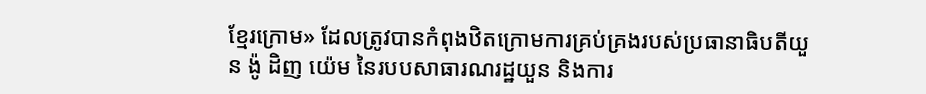ខ្មែរក្រោម» ដែលត្រូវបានកំពុងឋិតក្រោមការគ្រប់គ្រងរបស់ប្រធានាធិបតីយួន ង៉ូ ដិញ យ៉េម នៃរបបសាធារណរដ្ឋយួន និងការ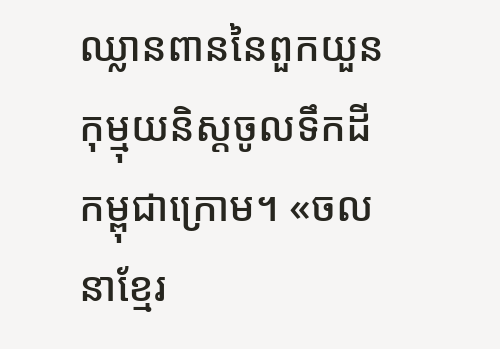ឈ្លានពាននៃពួកយួនកុម្មុយនិស្តចូលទឹកដីកម្ពុជាក្រោម។ «ចលនាខ្មែរ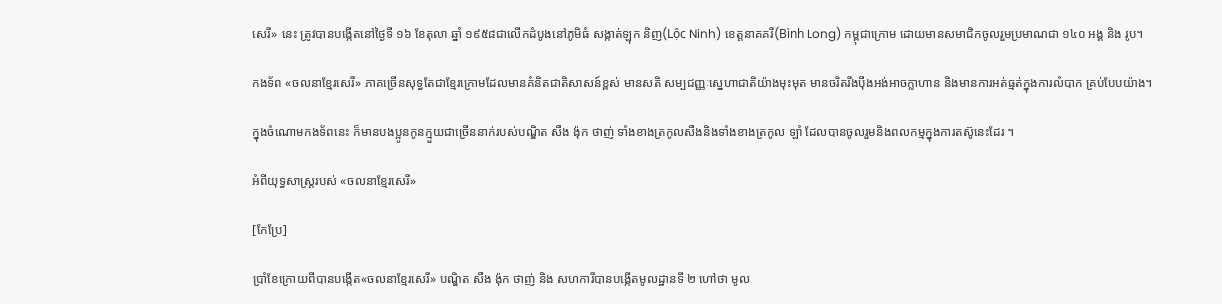សេរី» នេះ ត្រូវបានបង្កើតនៅថ្ងៃទី ១៦ ខែតុលា ឆ្នាំ ១៩៥៨ជាលើកដំបូងនៅភូមិធំ សង្កាត់ឡុក និញ(Lộc Ninh) ខេត្តនាគគរី(Bình Long) កម្ពុជាក្រោម ដោយមានសមាជិកចូលរួមប្រមាណជា ១៤០ អង្គ និង រូប។

កងទ័ព «ចលនាខ្មែរសេរី» ភាគច្រើនសុទ្ធតែជាខ្មែរក្រោមដែលមានគំនិតជាតិសាសន៍ខ្ពស់ មានសតិ សម្បជញ្ញៈស្នេហាជាតិយ៉ាងមុះមុត មានចរិតរឹងប៉ឹងអង់អាចក្លាហាន និងមានការអត់ធ្មត់ក្នុងការលំបាក គ្រប់បែបយ៉ាង។

ក្នុងចំណោមកងទ័ពនេះ ក៏មានបងប្អូនកូនក្មួយជាច្រើននាក់របស់បណ្ឌិត សឺង ង៉ុក ថាញ់ ទាំងខាងត្រកូលសឺងនិងទាំងខាងត្រកូល ឡាំ ដែលបានចូលរួមនិងពលកម្មក្នុងការតស៊ូនេះដែរ ។

អំពីយុទ្ធសាស្ត្ររបស់ «ចលនាខ្មែរសេរី»

[កែប្រែ]

ប្រាំខែក្រោយពីបានបង្កើត«ចលនាខ្មែរសេរី» បណ្ឌិត សឺង ង៉ុក ថាញ់ និង សហការីបានបង្កើតមូលដ្ឋានទី ២ ហៅថា មូល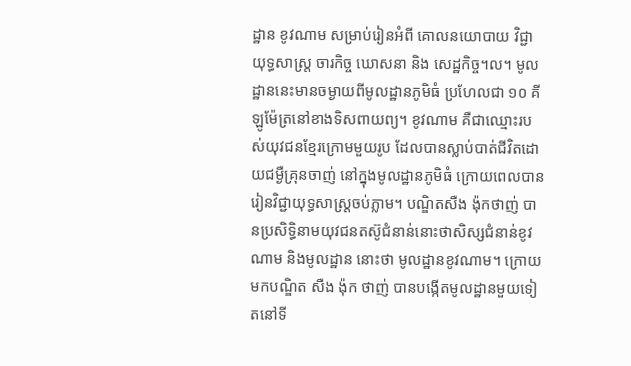ដ្ឋាន ខូវណាម សម្រាប់រៀនអំពី គោលនយោបាយ វិជ្ជាយុទ្ធសាស្ត្រ ចារកិច្ច ឃោសនា និង សេដ្ឋកិច្ច។ល។ មូលដ្ឋាននេះមានចម្ងាយពីមូលដ្ឋានភូមិធំ ប្រហែលជា ១០ គីឡូម៉ែត្រនៅខាងទិសពាយព្យ។ ខូវណាម គឺជាឈ្មោះរបស់យុវជនខ្មែរក្រោមមួយរូប ដែលបានស្លាប់បាត់ជីវិតដោយជម្ងឺគ្រុនចាញ់ នៅក្នុងមូលដ្ឋានភូមិធំ ក្រោយពេលបានរៀនវិជ្ជាយុទ្ធសាស្ត្រចប់ភ្លាម។ បណ្ឌិតសឺង ង៉ុកថាញ់ បានប្រសិទ្ធិនាមយុវជនតស៊ូជំនាន់នោះថាសិស្សជំនាន់ខូវណាម និងមូលដ្ឋាន នោះថា មូលដ្ឋានខូវណាម។ ក្រោយមកបណ្ឌិត សឺង ង៉ុក ថាញ់ បានបង្កើតមូលដ្ឋានមួយទៀតនៅទី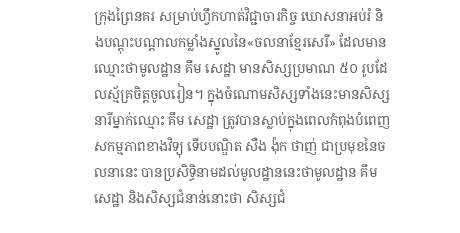ក្រុងព្រៃនគរ សម្រាប់ហ្វឹកហាត់វិជ្ជាចារកិច្ច ឃោសនាអប់រំ និងបណ្តុះបណ្តាលកម្លាំងស្នូលនៃ«ចលនាខ្មែរសេរី» ដែលមានឈ្មោះថាមូលដ្ឋាន គឹម សេដ្ឋា មានសិស្សប្រមាណ ៥០ រូបដែលស្ម័គ្រចិត្តចូលរៀន។ ក្នុងចំណោមសិស្សទាំងនេះមានសិស្សនារីម្នាក់ឈ្មោះ គឹម សេដ្ឋា ត្រូវបានស្លាប់ក្នុងពេលកំពុងបំពេញសកម្មភាពខាងវិទ្យុ ទើបបណ្ឌិត សឺង ង៉ុក ថាញ់ ជាប្រមុខនៃចលនានេះ បានប្រសិទ្ធិនាមដល់មូលដ្ឋាននេះថាមូលដ្ឋាន គឹម សេដ្ឋា និងសិស្សជំនាន់នោះថា សិស្សជំ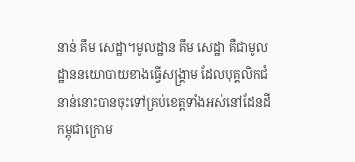នាន់ គឹម សេដ្ឋា។មូលដ្ឋាន គឹម សេដ្ឋា គឺជាមូលដ្ឋាននយោបាយខាងធ្វើសង្គ្រាម ដែលបុគ្គលិកជំនាន់នោះបានចុះទៅគ្រប់ខេត្តទាំងអស់នៅដែនដីកម្ពុជាក្រោម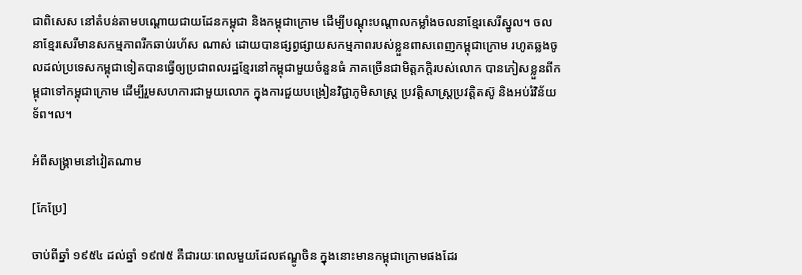ជាពិសេស នៅតំបន់តាមបណ្តោយជាយដែនកម្ពុជា និងកម្ពុជាក្រោម ដើម្បីបណ្តុះបណ្តាលកម្លាំងចលនាខ្មែរសេរីស្នូល។ ចលនាខ្មែរសេរីមានសកម្មភាពរីកឆាប់រហ័ស ណាស់ ដោយបានផ្សព្វផ្សាយសកម្មភាពរបស់ខ្លួនពាសពេញកម្ពុជាក្រោម រហូតឆ្លងចូលដល់ប្រទេសកម្ពុជាទៀតបានធ្វើឲ្យប្រជាពលរដ្ឋខ្មែរនៅកម្ពុជាមួយចំនួនធំ ភាគច្រើនជាមិត្តភក្តិរបស់លោក បានភៀសខ្លួនពីកម្ពុជាទៅកម្ពុជាក្រោម ដើម្បីរួមសហការជាមួយលោក ក្នុងការជួយបង្រៀនវិជ្ជាភូមិសាស្រ្ត ប្រវត្តិសាស្ត្រប្រវត្តិតស៊ូ និងអប់រំវិន័យទ័ព។ល។

អំពីសង្រ្គាមនៅវៀតណាម

[កែប្រែ]

ចាប់ពីឆ្នាំ ១៩៥៤ ដល់ឆ្នាំ ១៩៧៥ គឺជារយៈពេលមួយដែលឥណ្ឌូចិន ក្នុងនោះមានកម្ពុជាក្រោមផងដែរ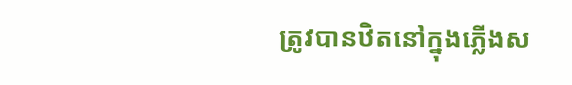ត្រូវបានឋិតនៅក្នុងភ្លើងស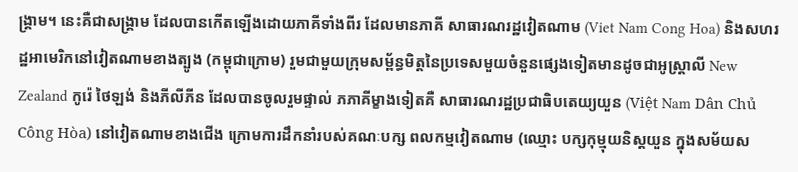ង្គ្រាម។ នេះគឺជាសង្គ្រាម ដែលបានកើតឡើងដោយភាគីទាំងពីរ ដែលមានភាគី សាធារណរដ្ឋវៀតណាម (Viet Nam Cong Hoa) និងសហរដ្ឋអាមេរិកនៅវៀតណាមខាងត្បូង (កម្ពុជាក្រោម) រួមជាមួយក្រុមសម្ព័ន្ធមិត្តនៃប្រទេសមួយចំនួនផ្សេងទៀតមានដូចជាអូស្ត្រាលី New Zealand កូរ៉េ ថៃឡង់ និងភីលីភីន ដែលបានចូលរួមផ្ទាល់ ភភាគីម្ខាងទៀតគឺ សាធារណរដ្ឋប្រជាធិបតេយ្យយួន (Việt Nam Dân Chủ Công Hòa) នៅវៀតណាមខាងជើង ក្រោមការដឹកនាំរបស់គណៈបក្ស ពលកម្មវៀតណាម (ឈ្មោះ បក្សកុម្មុយនិស្តយួន ក្នុងសម័យស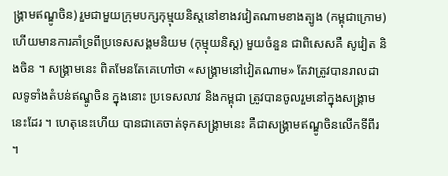ង្គ្រាមឥណ្ឌូចិន) រួមជាមួយក្រុមបក្សកុម្មុយនិស្តនៅខាងវវៀតណាមខាងត្បូង (កម្ពុជាក្រោម) ហើយមានការគាំទ្រពីប្រទេសសង្គមនិយម (កុម្មុយនិស្ត) មួយចំនួន ជាពិសេសគឺ សូវៀត និងចិន ។ សង្គ្រាមនេះ ពិតមែនតែគេហៅថា «សង្គ្រាមនៅវៀតណាម» តែវាត្រូវបានរាលដាលទូទាំងតំបន់ឥណ្ឌូចិន ក្នុងនោះ ប្រទេសលាវ និងកម្ពុជា ត្រូវបានចូលរួមនៅក្នុងសង្គ្រាមនេះដែរ ។ ហេតុនេះហើយ បានជាគេចាត់ទុកសង្គ្រាមនេះ គឺជាសង្គ្រាមឥណ្ឌូចិនលើកទីពីរ ។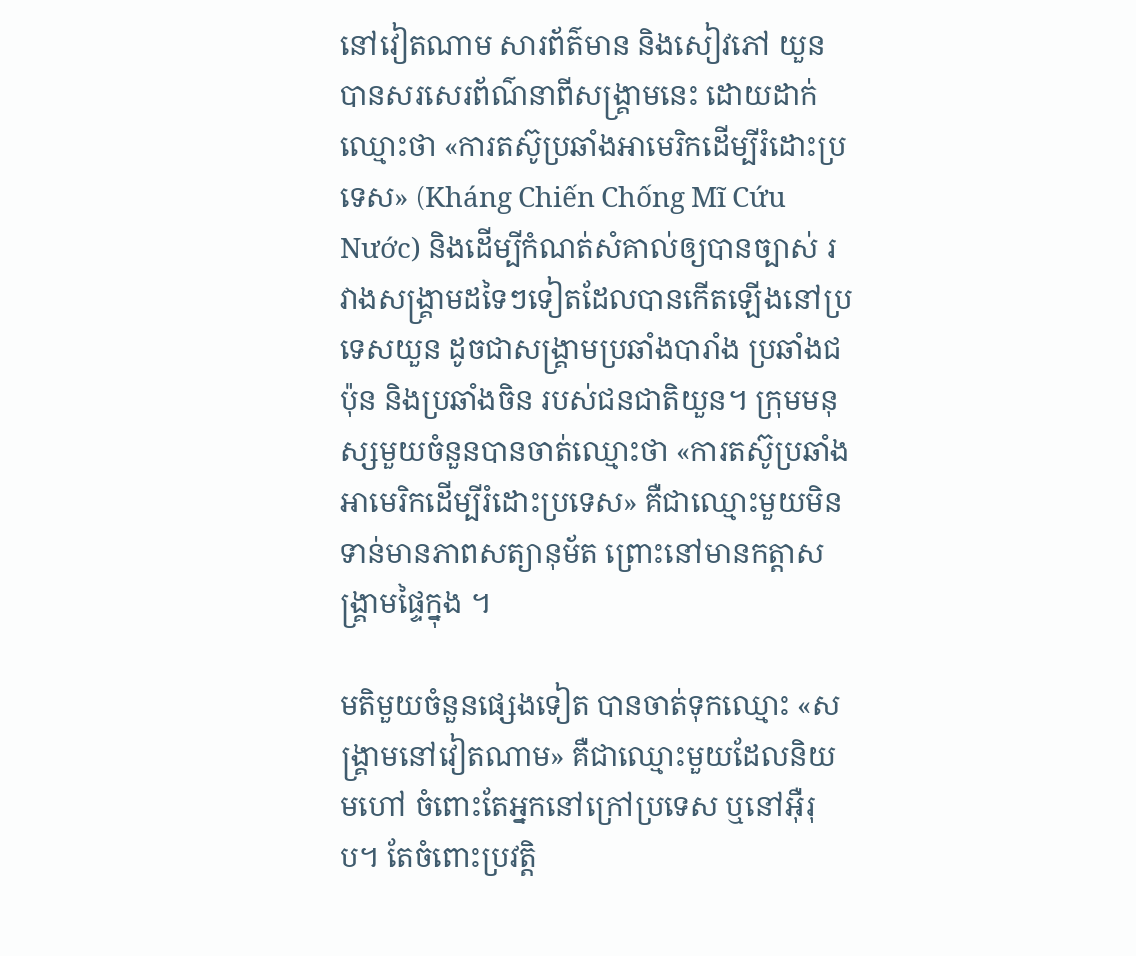នៅវៀតណាម សារព័ត៌មាន និងសៀវភៅ យួន បានសរសេរព័ណ៌នាពីសង្គ្រាមនេះ ដោយដាក់ឈ្មោះថា «ការតស៊ូប្រឆាំងអាមេរិកដើម្បីរំដោះប្រទេស» (Kháng Chiến Chống Mĩ Cứu Nước) និងដើម្បីកំណត់សំគាល់ឲ្យបានច្បាស់ រវាងសង្គ្រាមដទៃៗទៀតដែលបានកើតឡើងនៅប្រទេសយួន ដូចជាសង្រ្គាមប្រឆាំងបារាំង ប្រឆាំងជប៉ុន និងប្រឆាំងចិន របស់ជនជាតិយួន។ ក្រុមមនុស្សមួយចំនួនបានចាត់ឈ្មោះថា «ការតស៊ូប្រឆាំងអាមេរិកដើម្បីរំដោះប្រទេស» គឺជាឈ្មោះមួយមិនទាន់មានភាពសត្យានុម័ត ព្រោះនៅមានកត្តាសង្គា្រមផ្ទៃក្នុង ។

មតិមួយចំនួនផ្សេងទៀត បានចាត់ទុកឈ្មោះ «សង្គ្រាមនៅវៀតណាម» គឺជាឈ្មោះមួយដែលនិយមហៅ ចំពោះតែអ្នកនៅក្រៅប្រទេស ឬនៅអ៊ឺរុប។ តែចំពោះប្រវត្តិ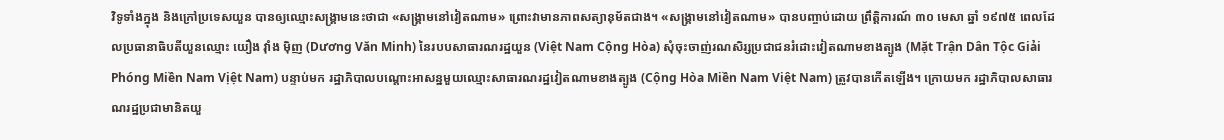វិទូទាំងក្នុង និងក្រៅប្រទេសយួន បានឲ្យឈ្មោះសង្គ្រាមនេះថាជា «សង្គ្រាមនៅវៀតណាម» ព្រោះវាមានភាពសត្យានុម័តជាង។ «សង្គ្រាមនៅវៀតណាម» បានបញ្ចាប់ដោយ ព្រឹត្តិការណ៍ ៣០ មេសា ឆ្នាំ ១៩៧៥ ពេលដែលប្រធានាធិបតីយួនឈ្មោះ យឿង វ៉ាំង ម៉ិញ (Dương Văn Minh) នៃរបបសាធារណរដ្ឋយួន (Việt Nam Cộng Hòa) សុំចុះចាញ់រណសិរ្សប្រជាជនរំដោះវៀតណាមខាងត្បូង (Mặt Trận Dân Tộc Giải Phóng Miền Nam Vịệt Nam) បន្ទាប់មក រដ្ឋាភិបាលបណ្តោះអាសន្នមួយឈ្មោះសាធារណរដ្ឋវៀតណាមខាងត្បូង (Cộng Hòa Miền Nam Việt Nam) ត្រូវបានកើតឡើង។ ក្រោយមក រដ្ឋាភិបាលសាធារណរដ្ឋប្រជាមានិតយួ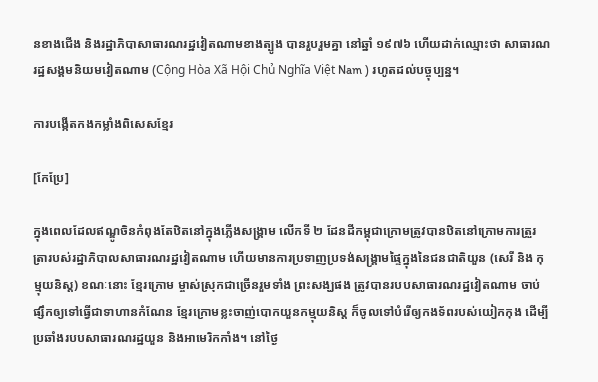នខាងជើង និងរដ្ឋាភិបាសាធារណរដ្ឋវៀតណាមខាងត្បូង បានរួបរួមគ្នា នៅឆ្នាំ ១៩៧៦ ហើយដាក់ឈ្មោះថា សាធារណរដ្ឋសង្គមនិយមវៀតណាម (Cộng Hòa Xã Hội Chủ Nghĩa Việt Nam ) រហូតដល់បច្ចុប្បន្ន។

ការបង្កើតកងកម្លាំងពិសេសខ្មែរ

[កែប្រែ]

ក្នុងពេលដែលឥណ្ឌូចិនកំពុងតែឋិតនៅក្នុងភ្លើងសង្គ្រាម លើកទី ២ ដែនដីកម្ពុជាក្រោមត្រូវបានឋិតនៅក្រោមការត្រួរត្រារបស់រដ្ឋាភិបាលសាធារណរដ្ឋវៀតណាម ហើយមានការប្រទាញប្រទង់សង្គ្រាមផ្ទៃក្នុងនៃជនជាតិយួន (សេរី និង កុម្មុយនិស្ត) ខណៈនោះ ខ្មែរក្រោម ម្ចាស់ស្រុកជាច្រើនរួមទាំង ព្រះសង្ឃផង ត្រូវបានរបបសាធារណរដ្ឋវៀតណាម ចាប់ផ្សឹកឲ្យទៅធ្វើជាទាហានកំណែន ខ្មែរក្រោមខ្លះចាញ់បោកយួនកម្មុយនិស្ត ក៏ចូលទៅបំរើឲ្យកងទ័ពរបស់យៀកកុង ដើម្បីប្រឆាំងរបបសាធារណរដ្ឋយួន និងអាមេរិកកាំង។ នៅថ្ងៃ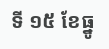ទី ១៥ ខែធ្នូ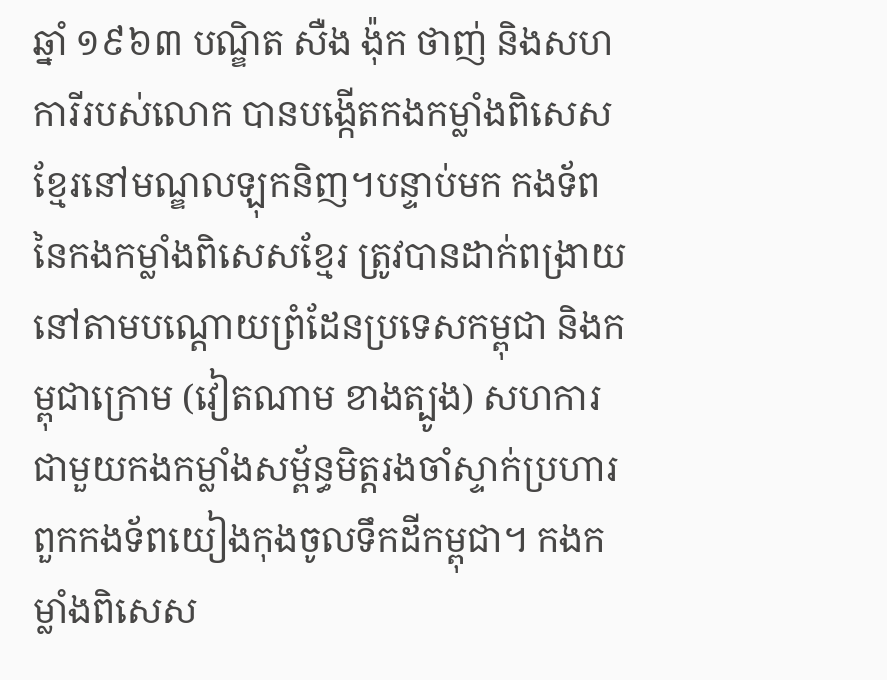ឆ្នាំ ១៩៦៣ បណ្ឌិត សឺង ង៉ុក ថាញ់ និងសហ ការីរបស់លោក បានបង្កើតកងកម្លាំងពិសេសខ្មែរនៅមណ្ឌលឡុកនិញ។បន្ទាប់មក កងទ័ពនៃកងកម្លាំងពិសេសខ្មែរ ត្រូវបានដាក់ពង្រាយនៅតាមបណ្តោយព្រំដែនប្រទេសកម្ពុជា និងកម្ពុជាក្រោម (វៀតណាម ខាងត្បូង) សហការជាមួយកងកម្លាំងសម្ព័ន្ធមិត្តរងចាំស្ទាក់ប្រហារពួកកងទ័ពយៀងកុងចូលទឹកដីកម្ពុជា។ កងកម្លាំងពិសេស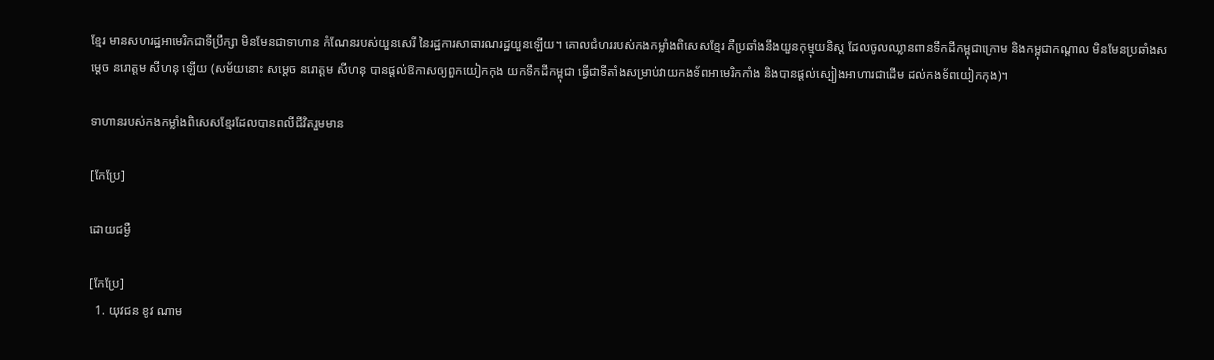ខ្មែរ មានសហរដ្ឋអាមេរិកជាទីប្រឹក្សា មិនមែនជាទាហាន កំណែនរបស់យួនសេរី នៃរដ្ឋការសាធារណរដ្ឋយួនឡើយ។ គោលជំហររបស់កងកម្លាំងពិសេសខ្មែរ គឺប្រឆាំងនឹងយួនកុម្មុយនិស្ត ដែលចូលឈ្លានពានទឹកដីកម្ពុជាក្រោម និងកម្ពុជាកណ្តាល មិនមែនប្រឆាំងសម្តេច នរោត្តម សីហនុ ឡើយ (សម័យនោះ សម្តេច នរោត្តម សីហនុ បានផ្តល់ឱកាសឲ្យពួកយៀកកុង យកទឹកដីកម្ពុជា ធ្វើជាទីតាំងសម្រាប់វាយកងទ័ពអាមេរិកកាំង និងបានផ្តល់ស្បៀងអាហារជាដើម ដល់កងទ័ពយៀកកុង)។

ទាហានរបស់កងកម្លាំងពិសេសខ្មែរដែលបានពលីជីវិតរួមមាន

[កែប្រែ]

ដោយជម្ងឺ

[កែប្រែ]
  1. យុវជន ខូវ ណាម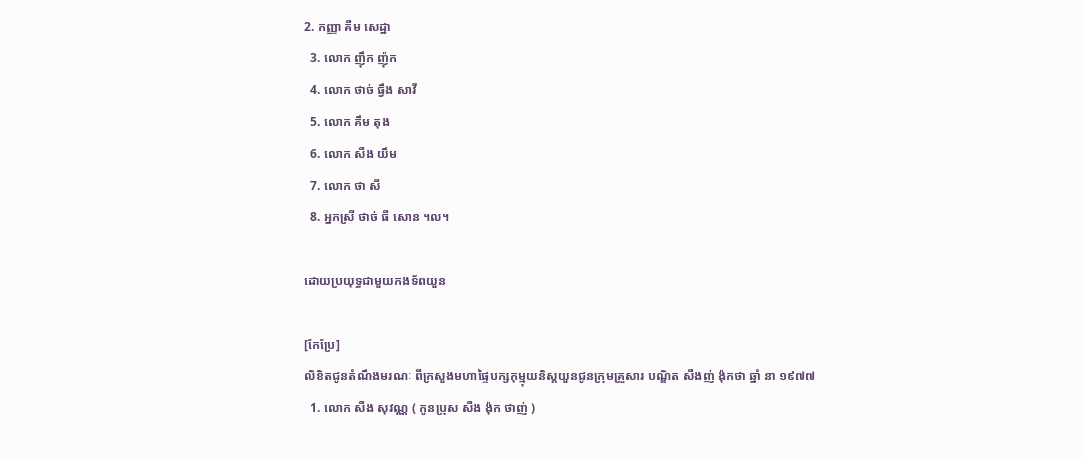2. កញ្ញា គឺម សេដ្ឋា
  3. លោក ញ៉ឹក ញ៉ុក
  4. លោក ថាច់ ធ្វឹង សាវី
  5. លោក គឹម តុង
  6. លោក សឺង យឹម
  7. លោក ថា សី
  8. អ្នកស្រី ថាច់ ធី សោន ។ល។

ដោយប្រយុទ្ធជាមួយកងទ័ពយួន

[កែប្រែ]
លិខិតជូនតំណឹងមរណៈ ពីក្រសួងមហាផ្ទៃបក្សកុម្មុយនិស្តយួនជូនក្រុមគ្រួសារ បណ្ឌិត សឺងញ់ ង៉ុកថា ឆ្នាំ នា ១៩៧៧
  1. លោក សឺង សុវណ្ណ ( កូនប្រុស សឺង ង៉ុក ថាញ់ )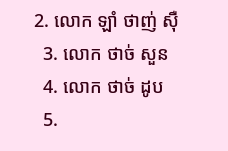2. លោក ឡាំ ថាញ់ ស៊ឺ
  3. លោក ថាច់ សួន
  4. លោក ថាច់ ដូប
  5.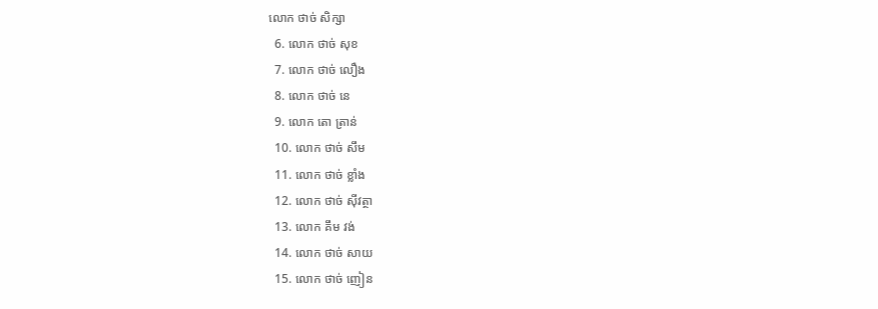លោក ថាច់ សិក្សា
  6. លោក ថាច់ សុខ
  7. លោក ថាច់ លឿង
  8. លោក ថាច់ នេ
  9. លោក តោ ត្រាន់
  10. លោក ថាច់ សឹម
  11. លោក ថាច់ ខ្លាំង
  12. លោក ថាច់ ស៊ីវត្ថា
  13. លោក គឹម វង់
  14. លោក ថាច់ សាយ
  15. លោក ថាច់ ញៀន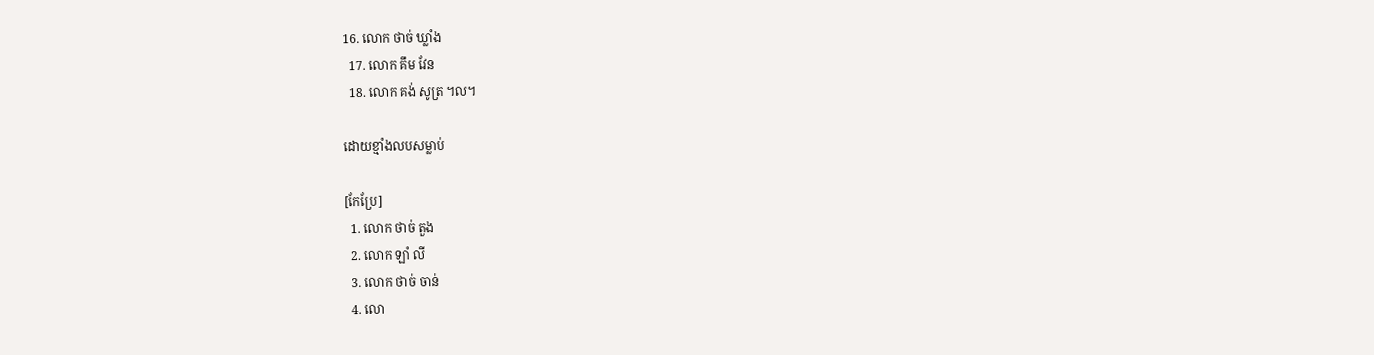16. លោក ថាច់ ឃ្លាំង
  17. លោក គឹម វែន
  18. លោក គង់ សូត្រ ។ល។

ដោយខ្មាំងលបសម្លាប់

[កែប្រែ]
  1. លោក ថាច់ តួង
  2. លោក ឡាំ លី
  3. លោក ថាច់ ចាន់
  4. លោ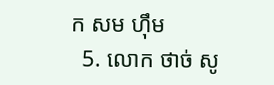ក សម ហ៊ឹម
  5. លោក ថាច់ សូ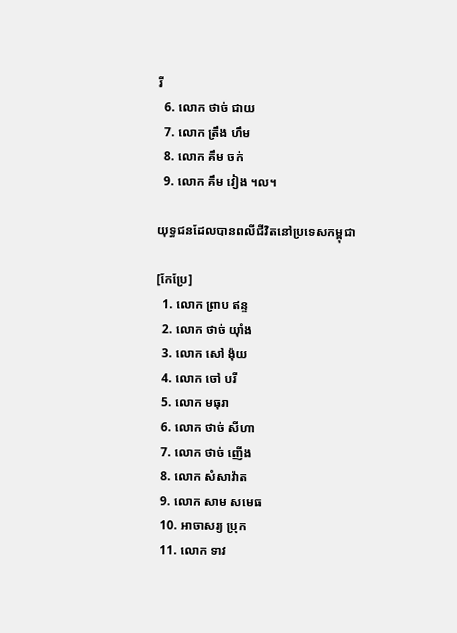រី
  6. លោក ថាច់ ជាយ
  7. លោក ត្រឹង ហឹម
  8. លោក គឹម ចក់
  9. លោក គឹម វៀង ។ល។

យុទ្ធជនដែលបានពលីជីវិតនៅប្រទេសកម្ពុជា

[កែប្រែ]
  1. លោក ព្រាប ឥន្ទ
  2. លោក ថាច់ យ៉ាំង
  3. លោក សៅ ង៉ុយ
  4. លោក ចៅ បរី
  5. លោក មធុរា
  6. លោក ថាច់ សីហា
  7. លោក ថាច់ ញើង
  8. លោក សំសាវ៉ាត
  9. លោក សាម សមេធ
  10. អាចាសរ្យ ប្រុក
  11. លោក ទាវ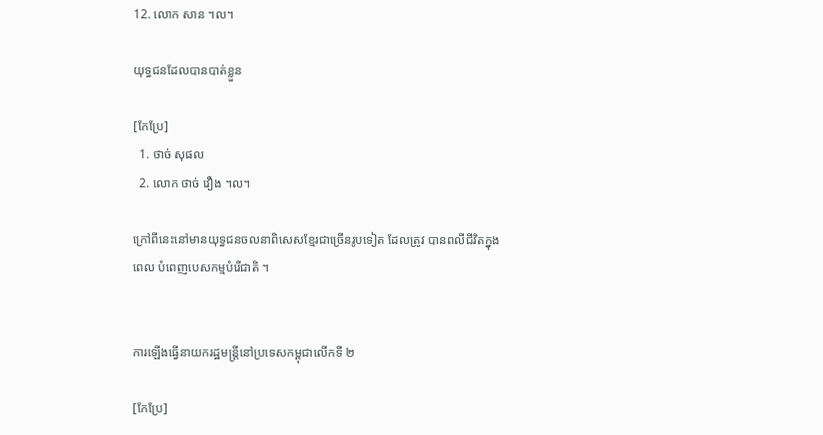12. លោក សាន ។ល។

យុទ្ធជនដែលបានបាត់ខ្លួន

[កែប្រែ]
  1. ថាច់ សុផល
  2. លោក ថាច់ វឿង ។ល។

ក្រៅពីនេះនៅមានយុទ្ធជនចលនាពិសេសខ្មែរជាច្រើនរូបទៀត ដែលត្រូវ បានពលីជីវិតក្នុងពេល បំពេញបេសកម្មបំរើជាតិ ។


ការឡើងធ្វើនាយករដ្ឋមន្ត្រីនៅប្រទេសកម្ពុជាលើកទី ២

[កែប្រែ]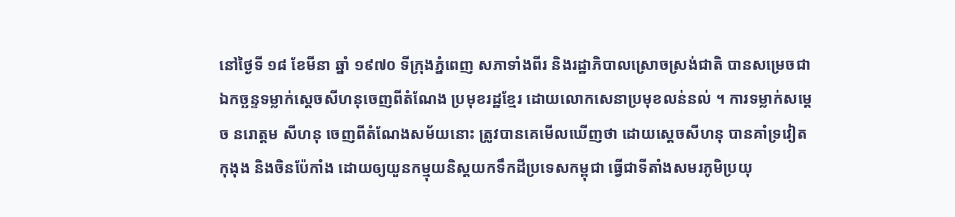នៅថ្ងៃទី ១៨ ខែមីនា ឆ្នាំ ១៩៧០ ទីក្រុងភ្នំពេញ សភាទាំងពីរ និងរដ្ឋាភិបាលស្រោចស្រង់ជាតិ បានសម្រេចជាឯកច្ឆន្ទទម្លាក់ស្តេចសីហនុចេញពីតំណែង ប្រមុខរដ្ឋខ្មែរ ដោយលោកសេនាប្រមុខលន់នល់ ។ ការទម្លាក់សម្តេច នរោត្តម សីហនុ ចេញពីតំណែងសម័យនោះ ត្រូវបានគេមើលឃើញថា ដោយស្តេចសីហនុ បានគាំទ្រវៀតកុងុង និងចិនប៉ែកាំង ដោយឲ្យយួនកម្មុយនិស្តយកទឹកដីប្រទេសកម្ពុជា ធ្វើជាទីតាំងសមរភូមិប្រយុ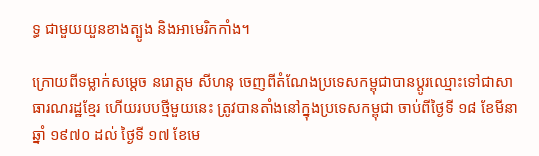ទ្ធ ជាមួយយួនខាងត្បូង និងអាមេរិកកាំង។

ក្រោយពីទម្លាក់សម្តេច នរោត្តម សីហនុ ចេញពីតំណែងប្រទេសកម្ពុជាបានប្តូរឈ្មោះទៅជាសាធារណរដ្ឋខ្មែរ ហើយរបបថ្មីមួយនេះ ត្រូវបានតាំងនៅក្នុងប្រទេសកម្ពុជា ចាប់ពីថ្ងៃទី ១៨ ខែមីនា ឆ្នាំ ១៩៧០ ដល់ ថ្ងៃទី ១៧ ខែមេ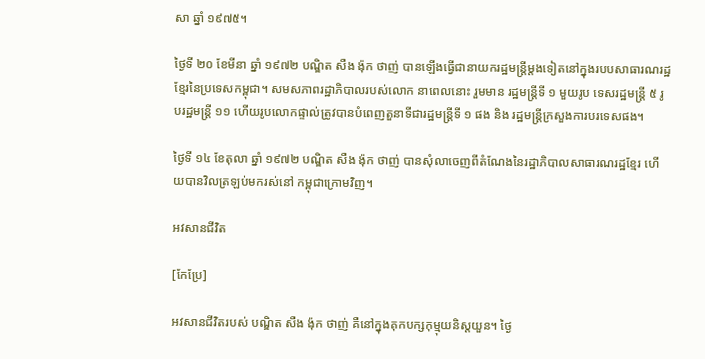សា ឆ្នាំ ១៩៧៥។

ថ្ងៃទី ២០ ខែមីនា ឆ្នាំ ១៩៧២ បណ្ឌិត សឺង ង៉ុក ថាញ់ បានឡើងធ្វើជានាយករដ្ឋមន្ត្រីម្តងទៀតនៅក្នុងរបបសាធារណរដ្ឋខ្មែរនៃប្រទេសកម្ពុជា។ សមសភាពរដ្ឋាភិបាលរបស់លោក នាពេលនោះ រួមមាន រដ្ឋមន្ត្រីទី ១ មួយរូប ទេសរដ្ឋមន្ត្រី ៥ រូបរដ្ឋមន្ត្រី ១១ ហើយរូបលោកផ្ទាល់ត្រូវបានបំពេញតួនាទីជារដ្ឋមន្ត្រីទី ១ ផង និង រដ្ឋមន្ត្រីក្រសួងការបរទេសផង។

ថ្ងៃទី ១៤ ខែតុលា ឆ្នាំ ១៩៧២ បណ្ឌិត សឺង ង៉ុក ថាញ់ បានសុំលាចេញពីតំណែងនៃរដ្ឋាភិបាលសាធារណរដ្ឋខ្មែរ ហើយបានវិលត្រឡប់មករស់នៅ កម្ពុជាក្រោមវិញ។

អវសានជីវិត

[កែប្រែ]

អវសានជីវិតរបស់ បណ្ឌិត សឺង ង៉ុក ថាញ់ គឺនៅក្នុងគុកបក្សកុម្មុយនិស្តយួន។ ថ្ងៃ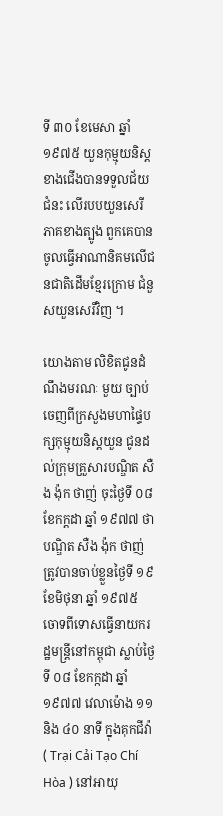ទី ៣០ ខែមេសា ឆ្នាំ ១៩៧៥ យួនកុម្មុយនិស្តខាងជើងបានទទួលជ័យជំនះ លើរបបយួនសេរីភាគខាងត្បូង ពួកគេបានចូលធ្វើអាណានិគមលើជនជាតិដើមខ្មែរក្រោម ជំនួសយួនសេរីវិញ ។

យោងតាម លិខិតជូនដំណឹងមរណៈ មួយ ច្បាប់ចេញពីក្រសួងមហាផ្ទៃបក្សកុម្មុយនិស្តយួន ជូនដល់ក្រុមគ្រួសារបណ្ឌិត សឺង ង៉ុក ថាញ់ ចុះថ្ងៃទី ០៨ ខែកក្ដដា ឆ្នាំ ១៩៧៧ ថា បណ្ឌិត សឺង ង៉ុក ថាញ់ត្រូវបានចាប់ខ្លួនថ្ងៃទី ១៩ ខែមិថុនា ឆ្នាំ ១៩៧៥ ចោទពីទោសធ្វើនាយករដ្ឋមន្ត្រីនៅកម្ពុជា ស្លាប់ថ្ងៃទី ០៨ ខែកក្កដា ឆ្នាំ ១៩៧៧ វេលាម៉ោង ១១ និង ៤០ នាទី ក្នុងគុកជីវ៉ា ( Trại Cải Tạo Chí Hòa ) នៅអាយុ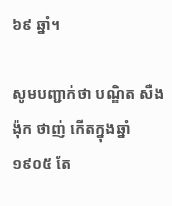៦៩ ឆ្នាំ។

សូមបញ្ជាក់ថា បណ្ឌិត សឺង ង៉ុក ថាញ់ កើតក្នុងឆ្នាំ ១៩០៥ តែ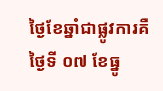ថ្ងៃខែឆ្នាំជាផ្លូវការគឺថ្ងៃទី ០៧ ខែធ្នូ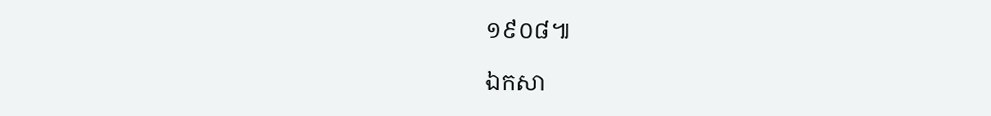១៩០៨៕

ឯកសា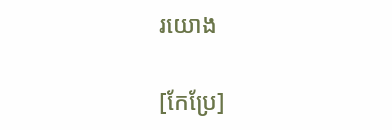រយោង

[កែប្រែ]